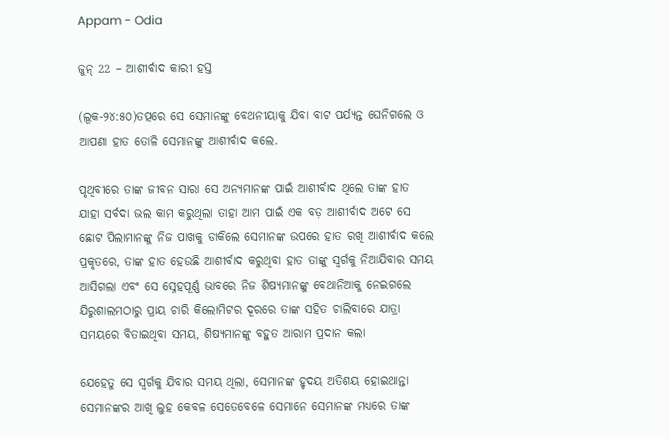Appam - Odia

ଜୁନ୍ 22 – ଆଶୀର୍ବାଦ କାରୀ ହସ୍ତ

(ଲୂକ-୨୪:୫୦)ତତ୍ପରେ ସେ ସେମାନଙ୍କୁ ବେଥନୀୟାକୁ ଯିବା ବାଟ ପର୍ଯ୍ୟନ୍ତ ଘେନିଗଲେ ଓ ଆପଣା ହାତ ତୋଳି ସେମାନଙ୍କୁ ଆଶୀର୍ବାଦ କଲେ.

ପୃଥିବୀରେ ତାଙ୍କ ଜୀବନ ସାରା ସେ ଅନ୍ୟମାନଙ୍କ ପାଇଁ ଆଶୀର୍ବାଦ ଥିଲେ ତାଙ୍କ ହାତ ଯାହା ସର୍ବଦା ଭଲ କାମ କରୁଥିଲା ତାହା ଆମ ପାଇଁ ଏକ ବଡ଼ ଆଶୀର୍ବାଦ ଅଟେ ସେ ଛୋଟ ପିଲାମାନଙ୍କୁ ନିଜ ପାଖକୁ ଡାକିଲେ ସେମାନଙ୍କ ଉପରେ ହାତ ରଖି ଆଶୀର୍ବାଦ କଲେ ପ୍ରକୃତରେ, ତାଙ୍କ ହାତ ହେଉଛି ଆଶୀର୍ବାଦ କରୁଥିବା ହାତ ତାଙ୍କୁ ସ୍ୱର୍ଗକୁ ନିଆଯିବାର ସମୟ ଆସିଗଲା ଏବଂ ସେ ସ୍ନେହପୂର୍ଣ୍ଣ ଭାବରେ ନିଜ ଶିଷ୍ୟମାନଙ୍କୁ ବେଥାନିଆକୁ ନେଇଗଲେ  ଯିରୁଶାଲମଠାରୁ ପ୍ରାୟ ଚାରି କିଲୋମିଟର ଦୂରରେ ତାଙ୍କ ସହିତ ଚାଲିବାରେ ଯାତ୍ରା ସମୟରେ ବିତାଇଥିବା ସମୟ, ଶିଷ୍ୟମାନଙ୍କୁ ବହୁତ ଆରାମ ପ୍ରଦାନ କଲା

ଯେହେତୁ ସେ ସ୍ୱର୍ଗକୁ ଯିବାର ସମୟ ଥିଲା, ସେମାନଙ୍କ ହୃଦୟ ଅତିଶୟ ହୋଇଥାନ୍ତା ସେମାନଙ୍କର ଆଖି ଲୁହ କେବଳ ସେତେବେଳେ ସେମାନେ ସେମାନଙ୍କ ମଧ୍ୟରେ ତାଙ୍କ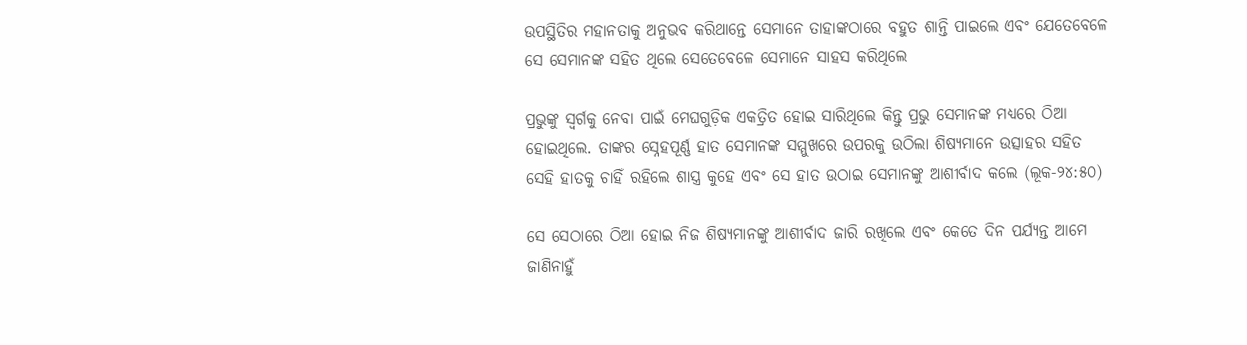ଉପସ୍ଥିତିର ମହାନତାକୁ ଅନୁଭବ କରିଥାନ୍ତେ ସେମାନେ ତାହାଙ୍କଠାରେ ବହୁତ ଶାନ୍ତି ପାଇଲେ ଏବଂ ଯେତେବେଳେ ସେ ସେମାନଙ୍କ ସହିତ ଥିଲେ ସେତେବେଳେ ସେମାନେ ସାହସ କରିଥିଲେ

ପ୍ରଭୁଙ୍କୁ ସ୍ୱର୍ଗକୁ ନେବା ପାଇଁ ମେଘଗୁଡ଼ିକ ଏକତ୍ରିତ ହୋଇ ସାରିଥିଲେ କିନ୍ତୁ ପ୍ରଭୁ ସେମାନଙ୍କ ମଧ୍ୟରେ ଠିଆ ହୋଇଥିଲେ. ତାଙ୍କର ସ୍ନେହପୂର୍ଣ୍ଣ ହାତ ସେମାନଙ୍କ ସମ୍ମୁଖରେ ଉପରକୁ ଉଠିଲା ଶିଷ୍ୟମାନେ ଉତ୍ସାହର ସହିତ ସେହି ହାତକୁ ଚାହିଁ ରହିଲେ ଶାସ୍ତ୍ର କୁହେ ଏବଂ ସେ ହାତ ଉଠାଇ ସେମାନଙ୍କୁ ଆଶୀର୍ବାଦ କଲେ (ଲୂକ-୨୪:୫୦)

ସେ ସେଠାରେ ଠିଆ ହୋଇ ନିଜ ଶିଷ୍ୟମାନଙ୍କୁ ଆଶୀର୍ବାଦ ଜାରି ରଖିଲେ ଏବଂ କେତେ ଦିନ ପର୍ଯ୍ୟନ୍ତ ଆମେ ଜାଣିନାହୁଁ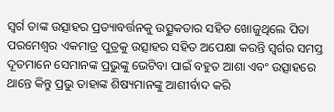ସ୍ୱର୍ଗ ତାଙ୍କ ଉତ୍ସାହର ପ୍ରତ୍ୟାବର୍ତ୍ତନକୁ ଉତ୍ସୁକତାର ସହିତ ଖୋଜୁଥିଲେ ପିତା ପରମେଶ୍ବର ଏକମାତ୍ର ପୁତ୍ରକୁ ଉତ୍ସାହର ସହିତ ଅପେକ୍ଷା କରନ୍ତି ସ୍ୱର୍ଗର ସମସ୍ତ ଦୂତମାନେ ସେମାନଙ୍କ ପ୍ରଭୁଙ୍କୁ ଭେଟିବା ପାଇଁ ବହୁତ ଆଶା ଏବଂ ଉତ୍ସାହରେ ଥାନ୍ତେ କିନ୍ତୁ ପ୍ରଭୁ ତାହାଙ୍କ ଶିଷ୍ୟମାନଙ୍କୁ ଆଶୀର୍ବାଦ କରି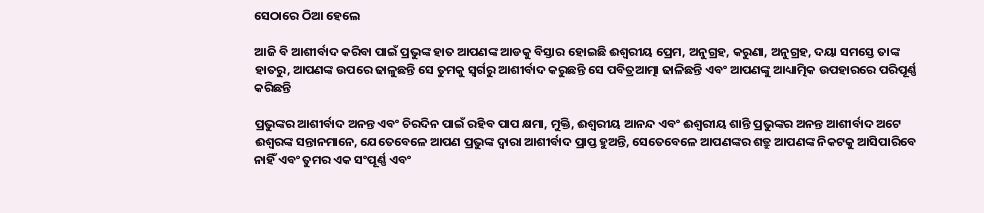ସେଠାରେ ଠିଆ ହେଲେ

ଆଜି ବି ଆଶୀର୍ବାଦ କରିବା ପାଇଁ ପ୍ରଭୁଙ୍କ ହାତ ଆପଣଙ୍କ ଆଡକୁ ବିସ୍ତାର ହୋଇଛି ଈଶ୍ୱରୀୟ ପ୍ରେମ, ଅନୁଗ୍ରହ, କରୁଣା, ଅନୁଗ୍ରହ, ଦୟା ସମସ୍ତେ ତାଙ୍କ ହାତରୁ, ଆପଣଙ୍କ ଉପରେ ଢାଳୁଛନ୍ତି ସେ ତୁମକୁ ସ୍ୱର୍ଗରୁ ଆଶୀର୍ବାଦ କରୁଛନ୍ତି ସେ ପବିତ୍ରଆତ୍ମା ଢାଳିଛନ୍ତି ଏବଂ ଆପଣଙ୍କୁ ଆଧ୍ୟାତ୍ମିକ ଉପହାରରେ ପରିପୂର୍ଣ୍ଣ କରିଛନ୍ତି

ପ୍ରଭୁଙ୍କର ଆଶୀର୍ବାଦ ଅନନ୍ତ ଏବଂ ଚିରଦିନ ପାଇଁ ରହିବ ପାପ କ୍ଷମା, ମୁକ୍ତି, ଈଶ୍ୱରୀୟ ଆନନ୍ଦ ଏବଂ ଈଶ୍ୱରୀୟ ଶାନ୍ତି ପ୍ରଭୁଙ୍କର ଅନନ୍ତ ଆଶୀର୍ବାଦ ଅଟେ ଈଶ୍ବରଙ୍କ ସନ୍ତାନମାନେ, ଯେତେବେଳେ ଆପଣ ପ୍ରଭୁଙ୍କ ଦ୍ୱାରା ଆଶୀର୍ବାଦ ପ୍ରାପ୍ତ ହୁଅନ୍ତି, ସେତେବେଳେ ଆପଣଙ୍କର ଶତ୍ରୁ ଆପଣଙ୍କ ନିକଟକୁ ଆସିପାରିବେ ନାହିଁ ଏବଂ ତୁମର ଏକ ସଂପୂର୍ଣ୍ଣ ଏବଂ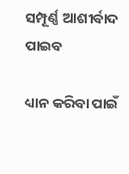ସମ୍ପୂର୍ଣ୍ଣ ଆଶୀର୍ବାଦ ପାଇବ

ଧ୍ୟାନ କରିବା ପାଇଁ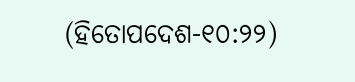(ହିତୋପଦେଶ-୧୦:୨୨)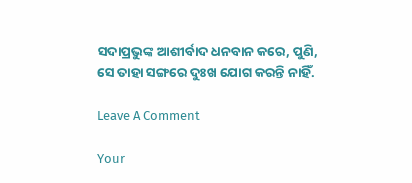ସଦାପ୍ରଭୁଙ୍କ ଆଶୀର୍ବାଦ ଧନବାନ କରେ, ପୁଣି, ସେ ତାହା ସଙ୍ଗରେ ଦୁଃଖ ଯୋଗ କରନ୍ତି ନାହିଁ.

Leave A Comment

Your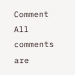Comment
All comments are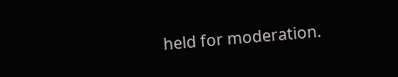held for moderation.